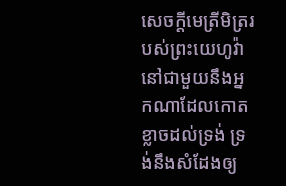សេចក្ដីមេត្រីមិត្ររបស់ព្រះយេហូវ៉ា នៅជាមួយនឹងអ្នកណាដែលកោតខ្លាចដល់ទ្រង់ ទ្រង់នឹងសំដែងឲ្យ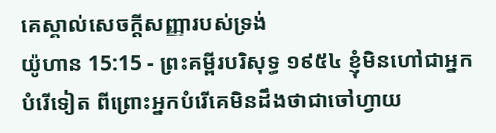គេស្គាល់សេចក្ដីសញ្ញារបស់ទ្រង់
យ៉ូហាន 15:15 - ព្រះគម្ពីរបរិសុទ្ធ ១៩៥៤ ខ្ញុំមិនហៅជាអ្នកបំរើទៀត ពីព្រោះអ្នកបំរើគេមិនដឹងថាជាចៅហ្វាយ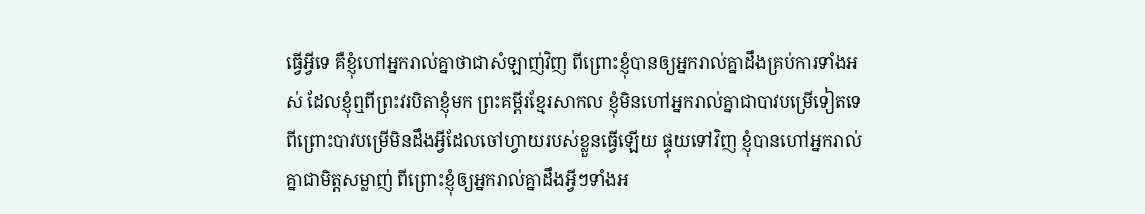ធ្វើអ្វីទេ គឺខ្ញុំហៅអ្នករាល់គ្នាថាជាសំឡាញ់វិញ ពីព្រោះខ្ញុំបានឲ្យអ្នករាល់គ្នាដឹងគ្រប់ការទាំងអស់ ដែលខ្ញុំឮពីព្រះវរបិតាខ្ញុំមក ព្រះគម្ពីរខ្មែរសាកល ខ្ញុំមិនហៅអ្នករាល់គ្នាជាបាវបម្រើទៀតទេ ពីព្រោះបាវបម្រើមិនដឹងអ្វីដែលចៅហ្វាយរបស់ខ្លួនធ្វើឡើយ ផ្ទុយទៅវិញ ខ្ញុំបានហៅអ្នករាល់គ្នាជាមិត្តសម្លាញ់ ពីព្រោះខ្ញុំឲ្យអ្នករាល់គ្នាដឹងអ្វីៗទាំងអ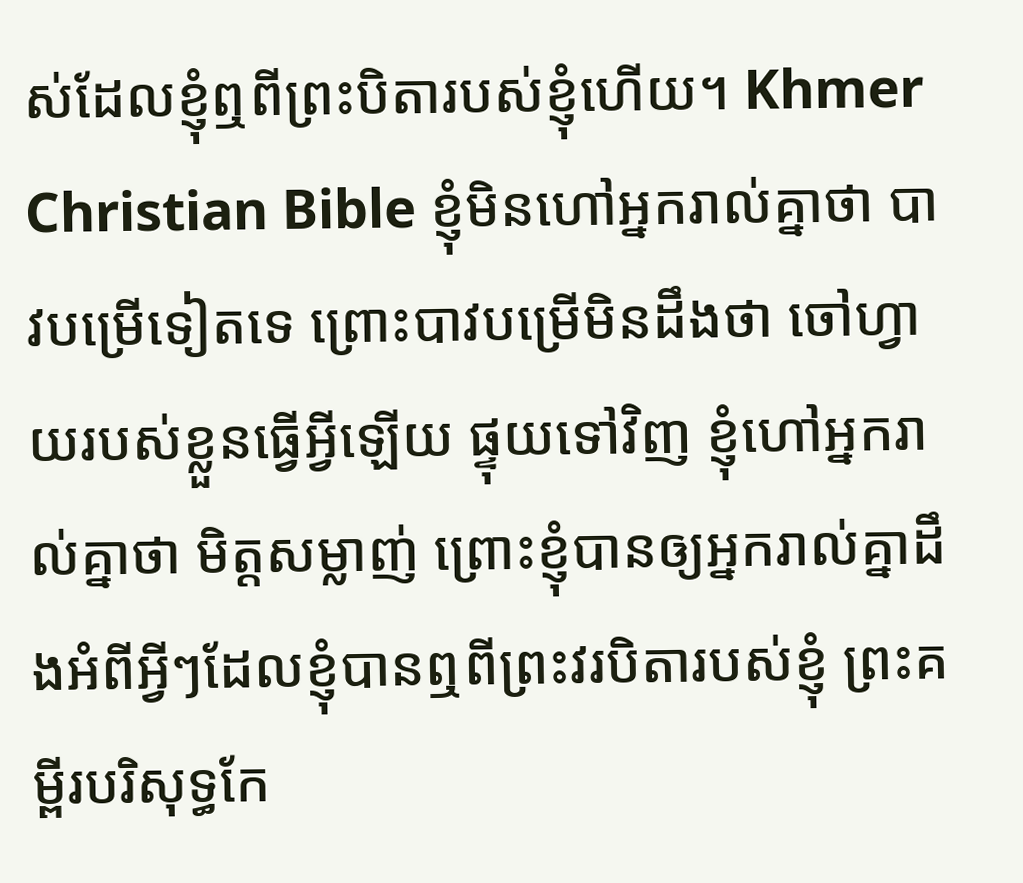ស់ដែលខ្ញុំឮពីព្រះបិតារបស់ខ្ញុំហើយ។ Khmer Christian Bible ខ្ញុំមិនហៅអ្នករាល់គ្នាថា បាវបម្រើទៀតទេ ព្រោះបាវបម្រើមិនដឹងថា ចៅហ្វាយរបស់ខ្លួនធ្វើអ្វីឡើយ ផ្ទុយទៅវិញ ខ្ញុំហៅអ្នករាល់គ្នាថា មិត្ដសម្លាញ់ ព្រោះខ្ញុំបានឲ្យអ្នករាល់គ្នាដឹងអំពីអ្វីៗដែលខ្ញុំបានឮពីព្រះវរបិតារបស់ខ្ញុំ ព្រះគម្ពីរបរិសុទ្ធកែ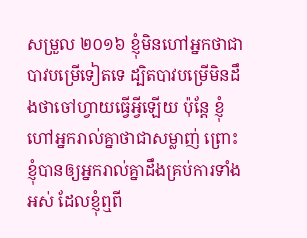សម្រួល ២០១៦ ខ្ញុំមិនហៅអ្នកថាជាបាវបម្រើទៀតទេ ដ្បិតបាវបម្រើមិនដឹងថាចៅហ្វាយធ្វើអ្វីឡើយ ប៉ុន្តែ ខ្ញុំហៅអ្នករាល់គ្នាថាជាសម្លាញ់ ព្រោះខ្ញុំបានឲ្យអ្នករាល់គ្នាដឹងគ្រប់ការទាំងអស់ ដែលខ្ញុំឮពី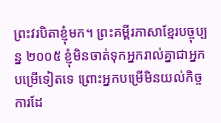ព្រះវរបិតាខ្ញុំមក។ ព្រះគម្ពីរភាសាខ្មែរបច្ចុប្បន្ន ២០០៥ ខ្ញុំមិនចាត់ទុកអ្នករាល់គ្នាជាអ្នកបម្រើទៀតទេ ព្រោះអ្នកបម្រើមិនយល់កិច្ចការដែ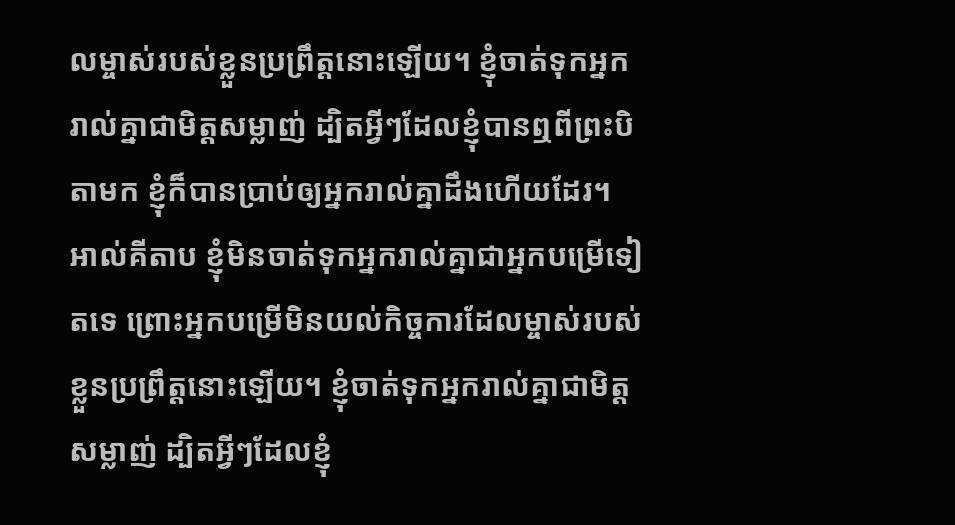លម្ចាស់របស់ខ្លួនប្រព្រឹត្តនោះឡើយ។ ខ្ញុំចាត់ទុកអ្នករាល់គ្នាជាមិត្តសម្លាញ់ ដ្បិតអ្វីៗដែលខ្ញុំបានឮពីព្រះបិតាមក ខ្ញុំក៏បានប្រាប់ឲ្យអ្នករាល់គ្នាដឹងហើយដែរ។ អាល់គីតាប ខ្ញុំមិនចាត់ទុកអ្នករាល់គ្នាជាអ្នកបម្រើទៀតទេ ព្រោះអ្នកបម្រើមិនយល់កិច្ចការដែលម្ចាស់របស់ខ្លួនប្រព្រឹត្ដនោះឡើយ។ ខ្ញុំចាត់ទុកអ្នករាល់គ្នាជាមិត្ដសម្លាញ់ ដ្បិតអ្វីៗដែលខ្ញុំ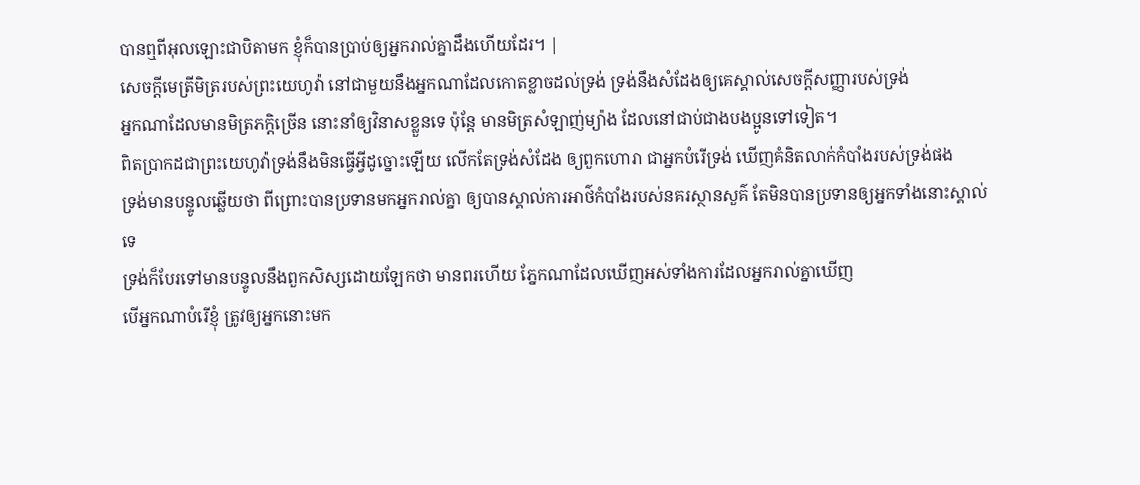បានឮពីអុលឡោះជាបិតាមក ខ្ញុំក៏បានប្រាប់ឲ្យអ្នករាល់គ្នាដឹងហើយដែរ។ |
សេចក្ដីមេត្រីមិត្ររបស់ព្រះយេហូវ៉ា នៅជាមួយនឹងអ្នកណាដែលកោតខ្លាចដល់ទ្រង់ ទ្រង់នឹងសំដែងឲ្យគេស្គាល់សេចក្ដីសញ្ញារបស់ទ្រង់
អ្នកណាដែលមានមិត្រភក្តិច្រើន នោះនាំឲ្យវិនាសខ្លួនទេ ប៉ុន្តែ មានមិត្រសំឡាញ់ម្យ៉ាង ដែលនៅជាប់ជាងបងប្អូនទៅទៀត។
ពិតប្រាកដជាព្រះយេហូវ៉ាទ្រង់នឹងមិនធ្វើអ្វីដូច្នោះឡើយ លើកតែទ្រង់សំដែង ឲ្យពួកហោរា ជាអ្នកបំរើទ្រង់ ឃើញគំនិតលាក់កំបាំងរបស់ទ្រង់ផង
ទ្រង់មានបន្ទូលឆ្លើយថា ពីព្រោះបានប្រទានមកអ្នករាល់គ្នា ឲ្យបានស្គាល់ការអាថ៌កំបាំងរបស់នគរស្ថានសួគ៌ តែមិនបានប្រទានឲ្យអ្នកទាំងនោះស្គាល់ទេ
ទ្រង់ក៏បែរទៅមានបន្ទូលនឹងពួកសិស្សដោយឡែកថា មានពរហើយ ភ្នែកណាដែលឃើញអស់ទាំងការដែលអ្នករាល់គ្នាឃើញ
បើអ្នកណាបំរើខ្ញុំ ត្រូវឲ្យអ្នកនោះមក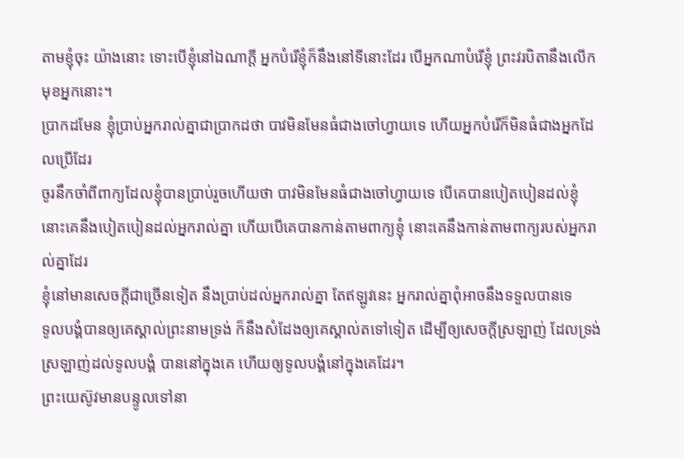តាមខ្ញុំចុះ យ៉ាងនោះ ទោះបើខ្ញុំនៅឯណាក្តី អ្នកបំរើខ្ញុំក៏នឹងនៅទីនោះដែរ បើអ្នកណាបំរើខ្ញុំ ព្រះវរបិតានឹងលើកមុខអ្នកនោះ។
ប្រាកដមែន ខ្ញុំប្រាប់អ្នករាល់គ្នាជាប្រាកដថា បាវមិនមែនធំជាងចៅហ្វាយទេ ហើយអ្នកបំរើក៏មិនធំជាងអ្នកដែលប្រើដែរ
ចូរនឹកចាំពីពាក្យដែលខ្ញុំបានប្រាប់រួចហើយថា បាវមិនមែនធំជាងចៅហ្វាយទេ បើគេបានបៀតបៀនដល់ខ្ញុំ នោះគេនឹងបៀតបៀនដល់អ្នករាល់គ្នា ហើយបើគេបានកាន់តាមពាក្យខ្ញុំ នោះគេនឹងកាន់តាមពាក្យរបស់អ្នករាល់គ្នាដែរ
ខ្ញុំនៅមានសេចក្ដីជាច្រើនទៀត នឹងប្រាប់ដល់អ្នករាល់គ្នា តែឥឡូវនេះ អ្នករាល់គ្នាពុំអាចនឹងទទួលបានទេ
ទូលបង្គំបានឲ្យគេស្គាល់ព្រះនាមទ្រង់ ក៏នឹងសំដែងឲ្យគេស្គាល់តទៅទៀត ដើម្បីឲ្យសេចក្ដីស្រឡាញ់ ដែលទ្រង់ស្រឡាញ់ដល់ទូលបង្គំ បាននៅក្នុងគេ ហើយឲ្យទូលបង្គំនៅក្នុងគេដែរ។
ព្រះយេស៊ូវមានបន្ទូលទៅនា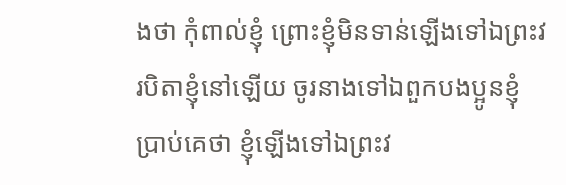ងថា កុំពាល់ខ្ញុំ ព្រោះខ្ញុំមិនទាន់ឡើងទៅឯព្រះវរបិតាខ្ញុំនៅឡើយ ចូរនាងទៅឯពួកបងប្អូនខ្ញុំប្រាប់គេថា ខ្ញុំឡើងទៅឯព្រះវ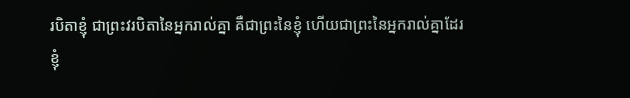របិតាខ្ញុំ ជាព្រះវរបិតានៃអ្នករាល់គ្នា គឺជាព្រះនៃខ្ញុំ ហើយជាព្រះនៃអ្នករាល់គ្នាដែរ
ខ្ញុំ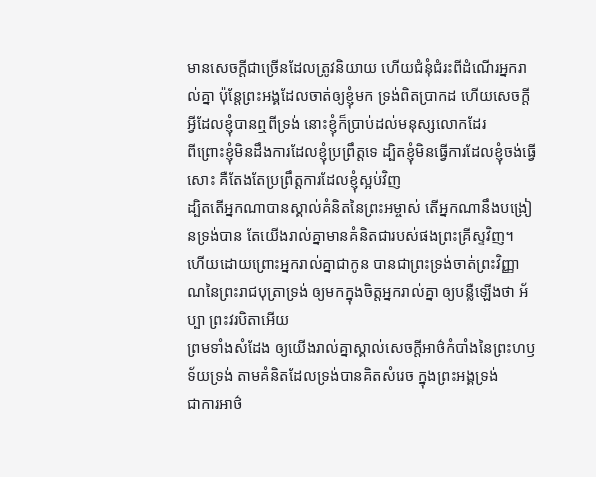មានសេចក្ដីជាច្រើនដែលត្រូវនិយាយ ហើយជំនុំជំរះពីដំណើរអ្នករាល់គ្នា ប៉ុន្តែព្រះអង្គដែលចាត់ឲ្យខ្ញុំមក ទ្រង់ពិតប្រាកដ ហើយសេចក្ដីអ្វីដែលខ្ញុំបានឮពីទ្រង់ នោះខ្ញុំក៏ប្រាប់ដល់មនុស្សលោកដែរ
ពីព្រោះខ្ញុំមិនដឹងការដែលខ្ញុំប្រព្រឹត្តទេ ដ្បិតខ្ញុំមិនធ្វើការដែលខ្ញុំចង់ធ្វើសោះ គឺតែងតែប្រព្រឹត្តការដែលខ្ញុំស្អប់វិញ
ដ្បិតតើអ្នកណាបានស្គាល់គំនិតនៃព្រះអម្ចាស់ តើអ្នកណានឹងបង្រៀនទ្រង់បាន តែយើងរាល់គ្នាមានគំនិតជារបស់ផងព្រះគ្រីស្ទវិញ។
ហើយដោយព្រោះអ្នករាល់គ្នាជាកូន បានជាព្រះទ្រង់ចាត់ព្រះវិញ្ញាណនៃព្រះរាជបុត្រាទ្រង់ ឲ្យមកក្នុងចិត្តអ្នករាល់គ្នា ឲ្យបន្លឺឡើងថា អ័ប្បា ព្រះវរបិតាអើយ
ព្រមទាំងសំដែង ឲ្យយើងរាល់គ្នាស្គាល់សេចក្ដីអាថ៌កំបាំងនៃព្រះហឫទ័យទ្រង់ តាមគំនិតដែលទ្រង់បានគិតសំរេច ក្នុងព្រះអង្គទ្រង់
ជាការអាថ៌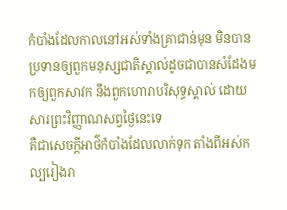កំបាំងដែលកាលនៅអស់ទាំងគ្រាជាន់មុន មិនបានប្រទានឲ្យពួកមនុស្សជាតិស្គាល់ដូចជាបានសំដែងមកឲ្យពួកសាវក នឹងពួកហោរាបរិសុទ្ធស្គាល់ ដោយសារព្រះវិញ្ញាណសព្វថ្ងៃនេះទេ
គឺជាសេចក្ដីអាថ៌កំបាំងដែលលាក់ទុក តាំងពីអស់កល្បរៀងរា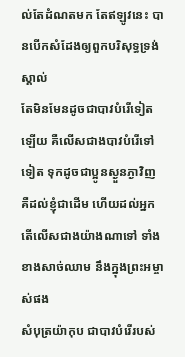ល់តែដំណតមក តែឥឡូវនេះ បានបើកសំដែងឲ្យពួកបរិសុទ្ធទ្រង់ស្គាល់
តែមិនមែនដូចជាបាវបំរើទៀតឡើយ គឺលើសជាងបាវបំរើទៅទៀត ទុកដូចជាប្អូនស្ងួនភ្ងាវិញ គឺដល់ខ្ញុំជាដើម ហើយដល់អ្នក តើលើសជាងយ៉ាងណាទៅ ទាំងខាងសាច់ឈាម នឹងក្នុងព្រះអម្ចាស់ផង
សំបុត្រយ៉ាកុប ជាបាវបំរើរបស់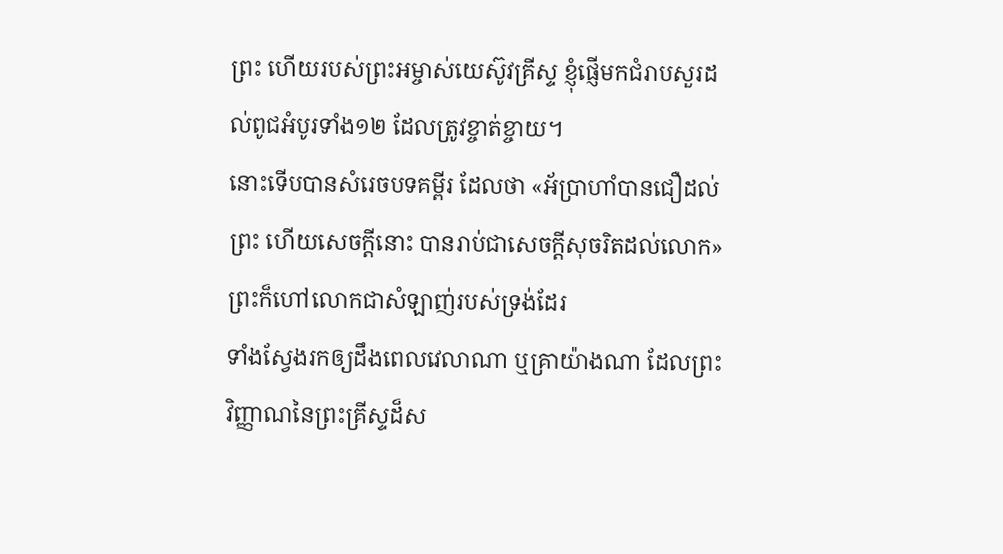ព្រះ ហើយរបស់ព្រះអម្ចាស់យេស៊ូវគ្រីស្ទ ខ្ញុំផ្ញើមកជំរាបសួរដល់ពូជអំបូរទាំង១២ ដែលត្រូវខ្ចាត់ខ្ចាយ។
នោះទើបបានសំរេចបទគម្ពីរ ដែលថា «អ័ប្រាហាំបានជឿដល់ព្រះ ហើយសេចក្ដីនោះ បានរាប់ជាសេចក្ដីសុចរិតដល់លោក» ព្រះក៏ហៅលោកជាសំឡាញ់របស់ទ្រង់ដែរ
ទាំងស្វែងរកឲ្យដឹងពេលវេលាណា ឬគ្រាយ៉ាងណា ដែលព្រះវិញ្ញាណនៃព្រះគ្រីស្ទដ៏ស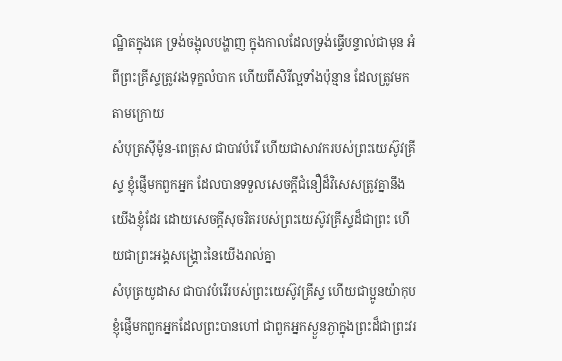ណ្ឋិតក្នុងគេ ទ្រង់ចង្អុលបង្ហាញ ក្នុងកាលដែលទ្រង់ធ្វើបន្ទាល់ជាមុន អំពីព្រះគ្រីស្ទត្រូវរងទុក្ខលំបាក ហើយពីសិរីល្អទាំងប៉ុន្មាន ដែលត្រូវមកតាមក្រោយ
សំបុត្រស៊ីម៉ូន-ពេត្រុស ជាបាវបំរើ ហើយជាសាវករបស់ព្រះយេស៊ូវគ្រីស្ទ ខ្ញុំផ្ញើមកពួកអ្នក ដែលបានទទួលសេចក្ដីជំនឿដ៏វិសេសត្រូវគ្នានឹងយើងខ្ញុំដែរ ដោយសេចក្ដីសុចរិតរបស់ព្រះយេស៊ូវគ្រីស្ទដ៏ជាព្រះ ហើយជាព្រះអង្គសង្គ្រោះនៃយើងរាល់គ្នា
សំបុត្រយូដាស ជាបាវបំរើរបស់ព្រះយេស៊ូវគ្រីស្ទ ហើយជាប្អូនយ៉ាកុប ខ្ញុំផ្ញើមកពួកអ្នកដែលព្រះបានហៅ ជាពួកអ្នកស្ងួនភ្ងាក្នុងព្រះដ៏ជាព្រះវរ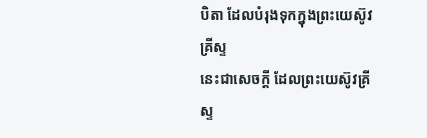បិតា ដែលបំរុងទុកក្នុងព្រះយេស៊ូវគ្រីស្ទ
នេះជាសេចក្ដី ដែលព្រះយេស៊ូវគ្រីស្ទ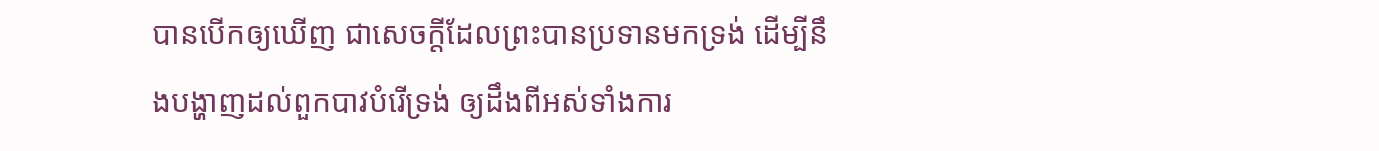បានបើកឲ្យឃើញ ជាសេចក្ដីដែលព្រះបានប្រទានមកទ្រង់ ដើម្បីនឹងបង្ហាញដល់ពួកបាវបំរើទ្រង់ ឲ្យដឹងពីអស់ទាំងការ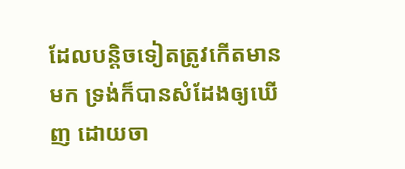ដែលបន្តិចទៀតត្រូវកើតមានមក ទ្រង់ក៏បានសំដែងឲ្យឃើញ ដោយចា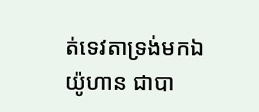ត់ទេវតាទ្រង់មកឯយ៉ូហាន ជាបា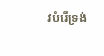វបំរើទ្រង់